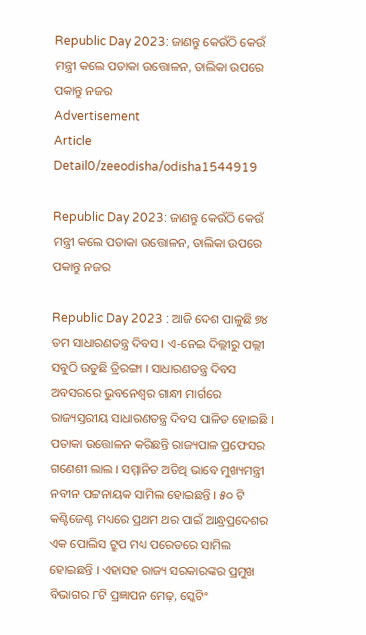Republic Day 2023: ଜାଣନ୍ତୁ କେଉଁଠି କେଉଁ ମନ୍ତ୍ରୀ କଲେ ପତାକା ଉତ୍ତୋଳନ, ତାଲିକା ଉପରେ ପକାନ୍ତୁ ନଜର
Advertisement
Article Detail0/zeeodisha/odisha1544919

Republic Day 2023: ଜାଣନ୍ତୁ କେଉଁଠି କେଉଁ ମନ୍ତ୍ରୀ କଲେ ପତାକା ଉତ୍ତୋଳନ, ତାଲିକା ଉପରେ ପକାନ୍ତୁ ନଜର

Republic Day 2023 : ଆଜି ଦେଶ ପାଳୁଛି ୭୪ ତମ ସାଧାରଣତନ୍ତ୍ର ଦିବସ । ଏ-ନେଇ ଦିଲ୍ଲୀରୁ ପଲ୍ଲୀ ସବୁଠି ଉଡୁଛି ତ୍ରିରଙ୍ଗା । ସାଧାରଣତନ୍ତ୍ର ଦିବସ ଅବସରରେ ଭୁବନେଶ୍ୱର ଗାନ୍ଧୀ ମାର୍ଗରେ ରାଜ୍ୟସ୍ତରୀୟ ସାଧାରଣତନ୍ତ୍ର ଦିବସ ପାଳିତ ହୋଇଛି । ପତାକା ଉତ୍ତୋଳନ କରିଛନ୍ତି ରାଜ୍ୟପାଳ ପ୍ରଫେସର ଗଣେଶୀ ଲାଲ । ସମ୍ମାନିତ ଅତିଥି ଭାବେ ମୁଖ୍ୟମନ୍ତ୍ରୀ ନବୀନ ପଟ୍ଟନାୟକ ସାମିଲ ହୋଇଛନ୍ତି । ୫୦ ଟି କଣ୍ଟିଜେଣ୍ଟ ମଧ୍ୟରେ ପ୍ରଥମ ଥର ପାଇଁ ଆନ୍ଧ୍ରପ୍ରଦେଶର ଏକ ପୋଲିସ ଟ୍ରୁପ ମଧ୍ୟ ପରେଡରେ ସାମିଲ ହୋଇଛନ୍ତି । ଏହାସହ ରାଜ୍ୟ ସରକାରଙ୍କର ପ୍ରମୁଖ ବିଭାଗର ୮ଟି ପ୍ରଜ୍ଞାପନ ମେଢ଼, ସ୍କେଟିଂ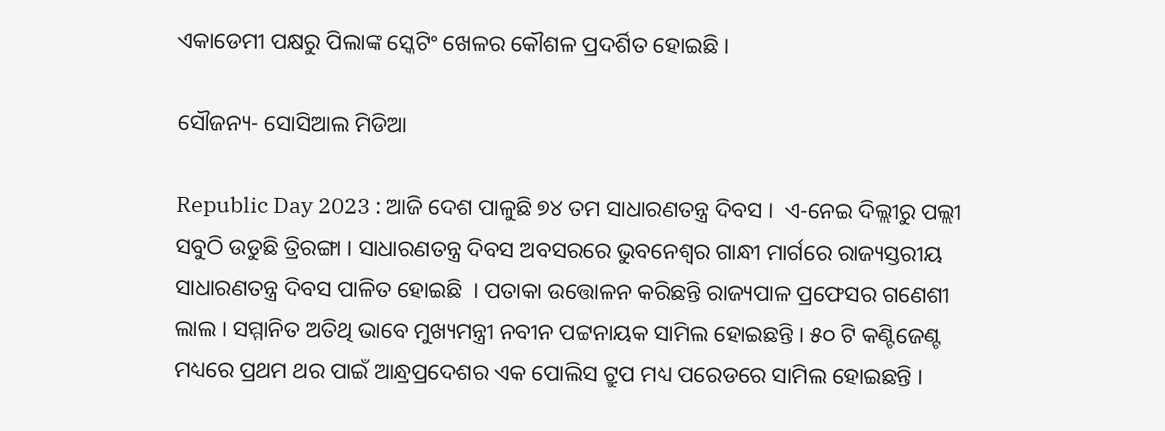ଏକାଡେମୀ ପକ୍ଷରୁ ପିଲାଙ୍କ ସ୍କେଟିଂ ଖେଳର କୌଶଳ ପ୍ରଦର୍ଶିତ ହୋଇଛି ।

ସୌଜନ୍ୟ- ସୋସିଆଲ ମିଡିଆ

Republic Day 2023 : ଆଜି ଦେଶ ପାଳୁଛି ୭୪ ତମ ସାଧାରଣତନ୍ତ୍ର ଦିବସ ।  ଏ-ନେଇ ଦିଲ୍ଲୀରୁ ପଲ୍ଲୀ ସବୁଠି ଉଡୁଛି ତ୍ରିରଙ୍ଗା । ସାଧାରଣତନ୍ତ୍ର ଦିବସ ଅବସରରେ ଭୁବନେଶ୍ୱର ଗାନ୍ଧୀ ମାର୍ଗରେ ରାଜ୍ୟସ୍ତରୀୟ ସାଧାରଣତନ୍ତ୍ର ଦିବସ ପାଳିତ ହୋଇଛି  । ପତାକା ଉତ୍ତୋଳନ କରିଛନ୍ତି ରାଜ୍ୟପାଳ ପ୍ରଫେସର ଗଣେଶୀ ଲାଲ । ସମ୍ମାନିତ ଅତିଥି ଭାବେ ମୁଖ୍ୟମନ୍ତ୍ରୀ ନବୀନ ପଟ୍ଟନାୟକ ସାମିଲ ହୋଇଛନ୍ତି । ୫୦ ଟି କଣ୍ଟିଜେଣ୍ଟ ମଧ୍ୟରେ ପ୍ରଥମ ଥର ପାଇଁ ଆନ୍ଧ୍ରପ୍ରଦେଶର ଏକ ପୋଲିସ ଟ୍ରୁପ ମଧ୍ୟ ପରେଡରେ ସାମିଲ ହୋଇଛନ୍ତି ।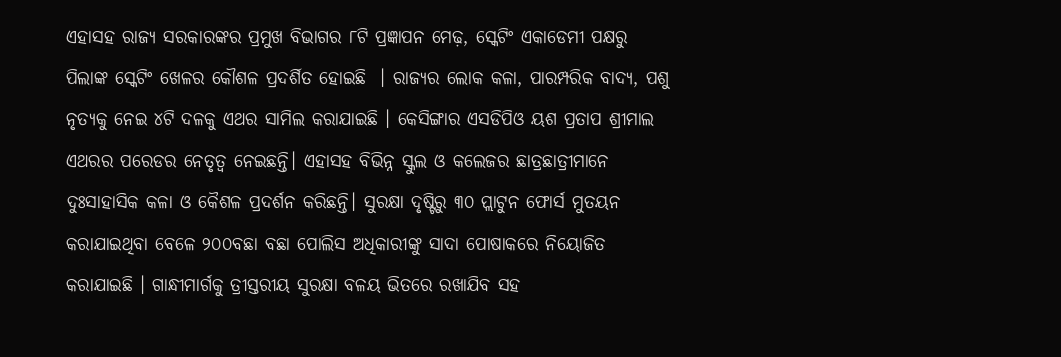ଏହାସହ ରାଜ୍ୟ ସରକାରଙ୍କର ପ୍ରମୁଖ ବିଭାଗର ୮ଟି ପ୍ରଜ୍ଞାପନ ମେଢ଼, ସ୍କେଟିଂ ଏକାଡେମୀ ପକ୍ଷରୁ ପିଲାଙ୍କ ସ୍କେଟିଂ ଖେଳର କୌଶଳ ପ୍ରଦର୍ଶିତ ହୋଇଛି  । ରାଜ୍ୟର ଲୋକ କଳା, ପାରମ୍ପରିକ ବାଦ୍ୟ, ପଶୁ ନୃତ୍ୟକୁ ନେଇ ୪ଟି ଦଳକୁ ଏଥର ସାମିଲ କରାଯାଇଛି । କେସିଙ୍ଗାର ଏସଡିପିଓ ୟଶ ପ୍ରତାପ ଶ୍ରୀମାଲ ଏଥରର ପରେଡର ନେତୃତ୍ୱ ନେଇଛନ୍ତି। ଏହାସହ ବିଭିନ୍ନ ସ୍କୁଲ ଓ କଲେଜର ଛାତ୍ରଛାତ୍ରୀମାନେ ଦୁଃସାହାସିକ କଳା ଓ କୈଶଳ ପ୍ରଦର୍ଶନ କରିଛନ୍ତି। ସୁରକ୍ଷା ଦୃଷ୍ଟିରୁ ୩୦ ପ୍ଲାଟୁନ ଫୋର୍ସ ମୁତୟନ କରାଯାଇଥିବା ବେଳେ ୨୦୦ବଛା ବଛା ପୋଲିସ ଅଧିକାରୀଙ୍କୁ ସାଦା ପୋଷାକରେ ନିୟୋଜିତ କରାଯାଇଛି । ଗାନ୍ଧୀମାର୍ଗକୁ ତ୍ରୀସ୍ତରୀୟ ସୁରକ୍ଷା ବଳୟ ଭିତରେ ରଖାଯିବ ସହ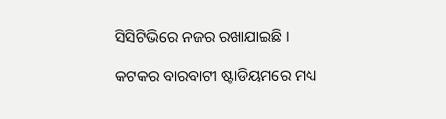ସିସିଟିଭିରେ ନଜର ରଖାଯାଇଛି ।

କଟକର ବାରବାଟୀ ଷ୍ଟାଡିୟମରେ ମଧ୍ୟ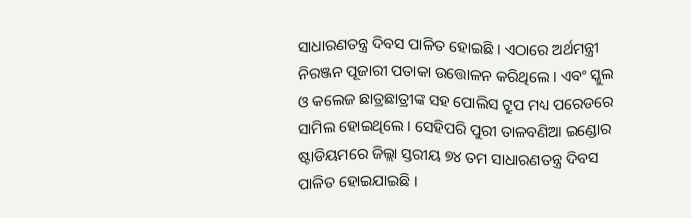ସାଧାରଣତନ୍ତ୍ର ଦିବସ ପାଳିତ ହୋଇଛି । ଏଠାରେ ଅର୍ଥମନ୍ତ୍ରୀ ନିରଞ୍ଜନ ପୂଜାରୀ ପତାକା ଉତ୍ତୋଳନ କରିଥିଲେ । ଏବଂ ସ୍କୁଲ ଓ କଲେଜ ଛାତ୍ରଛାତ୍ରୀଙ୍କ ସହ ପୋଲିସ ଟ୍ରୁପ ମଧ୍ୟ ପରେଡରେ ସାମିଲ ହୋଇଥିଲେ । ସେହିପରି ପୁରୀ ତାଳବଣିଆ ଇଣ୍ଡୋର ଷ୍ଟାଡିୟମରେ ଜିଲ୍ଲା ସ୍ତରୀୟ ୭୪ ତମ ସାଧାରଣତନ୍ତ୍ର ଦିବସ ପାଳିତ ହୋଇଯାଇଛି ।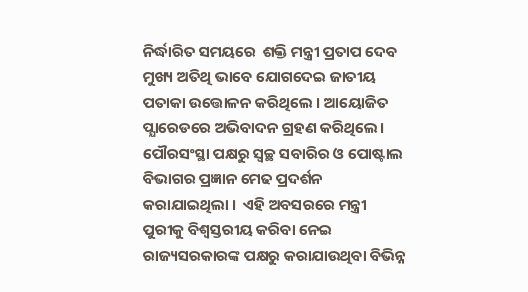ନିର୍ଦ୍ଧାରିତ ସମୟରେ  ଶକ୍ତି ମନ୍ତ୍ରୀ ପ୍ରତାପ ଦେବ ମୁଖ୍ୟ ଅତିଥି ଭାବେ ଯୋଗଦେଇ ଜାତୀୟ ପତାକା ଉତ୍ତୋଳନ କରିଥିଲେ । ଆୟୋଜିତ ପ୍ଯାରେଡରେ ଅଭିବାଦନ ଗ୍ରହଣ କରିଥିଲେ। ପୌରସଂସ୍ଥା ପକ୍ଷରୁ ସ୍ୱଚ୍ଛ ସବାରିର ଓ ପୋଷ୍ଟାଲ ବିଭାଗର ପ୍ରଜ୍ଞାନ ମେଢ ପ୍ରଦର୍ଶନ କରାଯାଇଥିଲା ।  ଏହି ଅବସରରେ ମନ୍ତ୍ରୀ ପୁରୀକୁ ବିଶ୍ୱସ୍ତରୀୟ କରିବା ନେଇ ରାଜ୍ୟସରକାରଙ୍କ ପକ୍ଷରୁ କରାଯାଉଥିବା ବିଭିନ୍ନ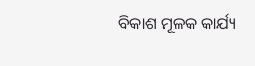ବିକାଶ ମୂଳକ କାର୍ଯ୍ୟ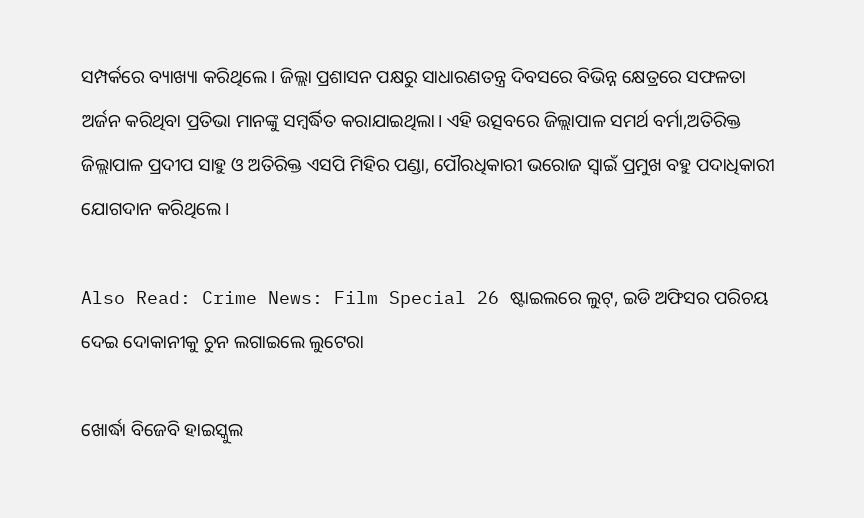ସମ୍ପର୍କରେ ବ୍ୟାଖ୍ୟା କରିଥିଲେ । ଜିଲ୍ଲା ପ୍ରଶାସନ ପକ୍ଷରୁ ସାଧାରଣତନ୍ତ୍ର ଦିବସରେ ବିଭିନ୍ନ କ୍ଷେତ୍ରରେ ସଫଳତା ଅର୍ଜନ କରିଥିବା ପ୍ରତିଭା ମାନଙ୍କୁ ସମ୍ବର୍ଦ୍ଧିତ କରାଯାଇଥିଲା। ଏହି ଉତ୍ସବରେ ଜିଲ୍ଲାପାଳ ସମର୍ଥ ବର୍ମା,ଅତିରିକ୍ତ ଜିଲ୍ଲାପାଳ ପ୍ରଦୀପ ସାହୁ ଓ ଅତିରିକ୍ତ ଏସପି ମିହିର ପଣ୍ଡା, ପୌରଧିକାରୀ ଭରୋଜ ସ୍ୱାଇଁ ପ୍ରମୁଖ ବହୁ ପଦାଧିକାରୀ ଯୋଗଦାନ କରିଥିଲେ।

Also Read: Crime News: Film Special 26 ଷ୍ଟାଇଲରେ ଲୁଟ୍, ଇଡି ଅଫିସର ପରିଚୟ ଦେଇ ଦୋକାନୀକୁ ଚୁନ ଲଗାଇଲେ ଲୁଟେରା

ଖୋର୍ଦ୍ଧା ବିଜେବି ହାଇସ୍କୁଲ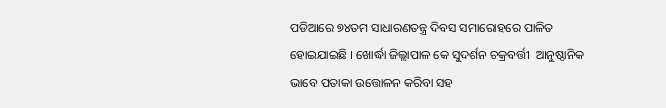ପଡିଆରେ ୭୪ତମ ସାଧାରଣତନ୍ତ୍ର ଦିବସ ସମାରୋହରେ ପାଳିତ ହୋଇଯାଇଛି । ଖୋର୍ଦ୍ଧା ଜିଲ୍ଲାପାଳ କେ ସୁଦର୍ଶନ ଚକ୍ରବର୍ତ୍ତୀ  ଆନୁଷ୍ଠାନିକ ଭାବେ ପତାକା ଉତ୍ତୋଳନ କରିବା ସହ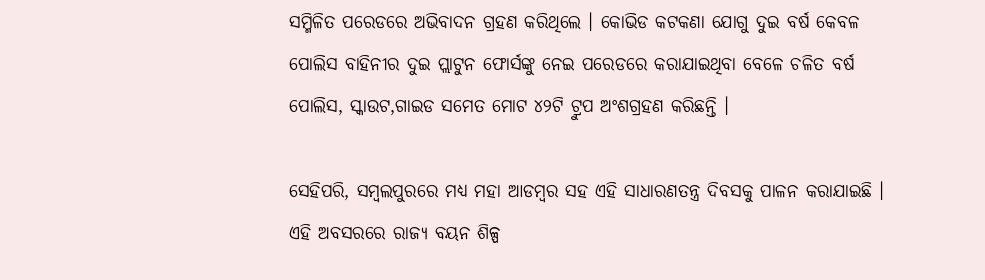ସମ୍ମିଳିତ ପରେଡରେ ଅଭିବାଦନ ଗ୍ରହଣ କରିଥିଲେ । କୋଭିଡ କଟକଣା ଯୋଗୁ ଦୁଇ ବର୍ଷ କେବଳ ପୋଲିସ ବାହିନୀର ଦୁଇ ପ୍ଲାଟୁନ ଫୋର୍ସଙ୍କୁ ନେଇ ପରେଡରେ କରାଯାଇଥିବା ବେଳେ ଚଳିତ ବର୍ଷ ପୋଲିସ, ସ୍କାଉଟ,ଗାଇଡ ସମେତ ମୋଟ ୪୨ଟି ଟ୍ରୁପ ଅଂଶଗ୍ରହଣ କରିଛନ୍ତି ।

ସେହିପରି, ସମ୍ବଲପୁରରେ ମଧ୍ୟ ମହା ଆଡମ୍ବର ସହ ଏହି ସାଧାରଣତନ୍ତ୍ର ଦିବସକୁ ପାଳନ କରାଯାଇଛି । ଏହି ଅବସରରେ ରାଜ୍ୟ ବୟନ ଶିଳ୍ପ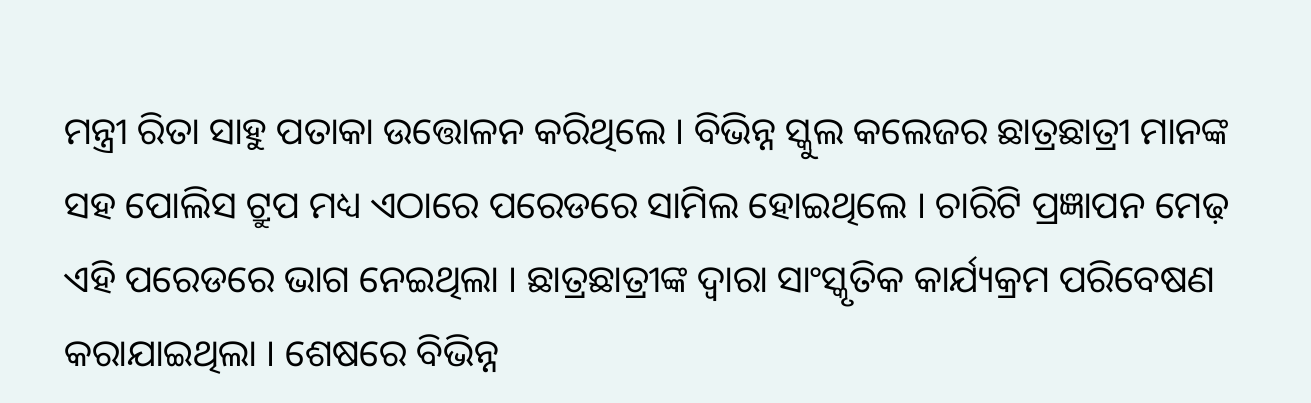ମନ୍ତ୍ରୀ ରିତା ସାହୁ ପତାକା ଉତ୍ତୋଳନ କରିଥିଲେ । ବିଭିନ୍ନ ସ୍କୁଲ କଲେଜର ଛାତ୍ରଛାତ୍ରୀ ମାନଙ୍କ ସହ ପୋଲିସ ଟ୍ରୁପ ମଧ୍ୟ ଏଠାରେ ପରେଡରେ ସାମିଲ ହୋଇଥିଲେ । ଚାରିଟି ପ୍ରଜ୍ଞାପନ ମେଢ଼ ଏହି ପରେଡରେ ଭାଗ ନେଇଥିଲା । ଛାତ୍ରଛାତ୍ରୀଙ୍କ ଦ୍ୱାରା ସାଂସ୍କୃତିକ କାର୍ଯ୍ୟକ୍ରମ ପରିବେଷଣ କରାଯାଇଥିଲା । ଶେଷରେ ବିଭିନ୍ନ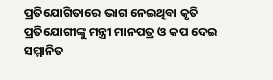ପ୍ରତିଯୋଗିତାରେ ଭାଗ ନେଇଥିବା କୃତି ପ୍ରତିଯୋଗୀଙ୍କୁ ମନ୍ତ୍ରୀ ମାନପତ୍ର ଓ କପ ଦେଇ ସମ୍ମାନିତ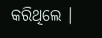କରିଥିଲେ ।